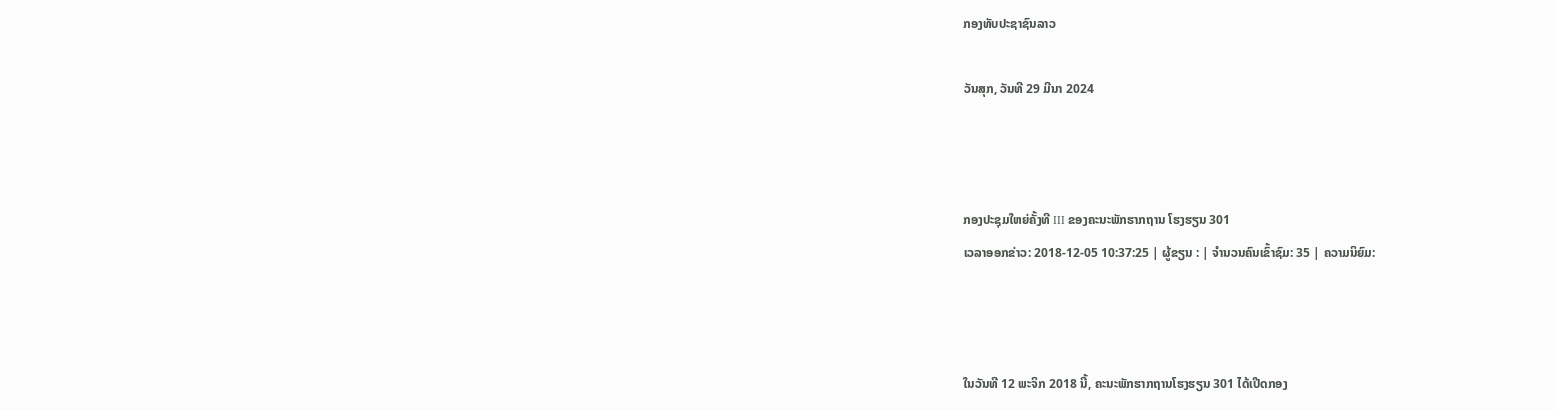ກອງທັບປະຊາຊົນລາວ

ວັນສຸກ, ວັນທີ 29 ມີນາ 2024



ກອງປະຊຸມໃຫຍ່ຄັ້ງທີ III ຂອງຄະນະພັກຮາກຖານ ໂຮງຮຽນ 301
ເວລາອອກຂ່າວ: 2018-12-05 10:37:25 | ຜູ້ຂຽນ : | ຈຳນວນຄົນເຂົ້າຊົມ: 35 | ຄວາມນິຍົມ:



ໃນວັນທີ 12 ພະຈິກ 2018 ນີ້, ຄະນະພັກຮາກຖານໂຮງຮຽນ 301 ໄດ້ເປີດກອງ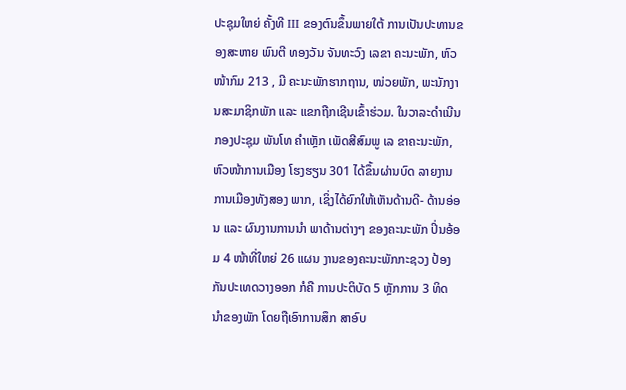ປະຊຸມໃຫຍ່ ຄັ້ງທີ III ຂອງຕົນຂຶ້ນພາຍໃຕ້ ການເປັນປະທານຂອງສະຫາຍ ພົນຕີ ທອງວັນ ຈັນທະວົງ ເລຂາ ຄະນະພັກ, ຫົວໜ້າກົມ 213 , ມີ ຄະນະພັກຮາກຖານ, ໜ່ວຍພັກ, ພະນັກງານສະມາຊິກພັກ ແລະ ແຂກຖືກເຊີນເຂົ້າຮ່ວມ. ໃນວາລະດຳເນີນກອງປະຊຸມ ພັນໂທ ຄຳເຫຼັກ ເພັດສີສົມພູ ເລ ຂາຄະນະພັກ, ຫົວໜ້າການເມືອງ ໂຮງຮຽນ 301 ໄດ້ຂຶ້ນຜ່ານບົດ ລາຍງານການເມືອງທັງສອງ ພາກ, ເຊິ່ງໄດ້ຍົກໃຫ້ເຫັນດ້ານດີ- ດ້ານອ່ອນ ແລະ ຜົນງານການນຳ ພາດ້ານຕ່າງໆ ຂອງຄະນະພັກ ປິ່ນອ້ອມ 4 ໜ້າທີ່ໃຫຍ່ 26 ແຜນ ງານຂອງຄະນະພັກກະຊວງ ປ້ອງກັນປະເທດວາງອອກ ກໍຄື ການປະຕິບັດ 5 ຫຼັກການ 3 ທິດ ນຳຂອງພັກ ໂດຍຖືເອົາການສຶກ ສາອົບ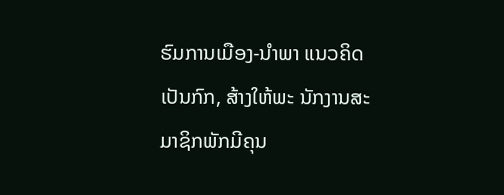ຮົມການເມືອງ-ນຳພາ ແນວຄິດເປັນກົກ, ສ້າງໃຫ້ພະ ນັກງານສະມາຊິກພັກມີຄຸນ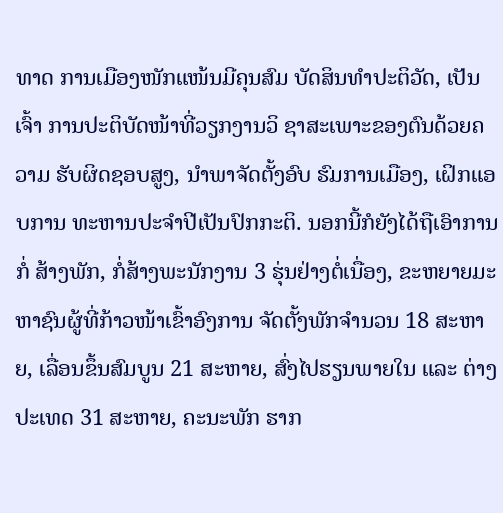ທາດ ການເມືອງໜັກແໜ້ນມີຄຸນສົມ ບັດສິນທຳປະຕິວັດ, ເປັນເຈົ້າ ການປະຕິບັດໜ້າທີ່ວຽກງານວິ ຊາສະເພາະຂອງຕົນດ້ວຍຄວາມ ຮັບຜິດຊອບສູງ, ນຳພາຈັດຕັ້ງອົບ ຮົມການເມືອງ, ເຝິກແອບການ ທະຫານປະຈຳປີເປັນປົກກະຕິ. ນອກນີ້ກໍຍັງໄດ້ຖືເອົາການກໍ່ ສ້າງພັກ, ກໍ່ສ້າງພະນັກງານ 3 ຮຸ່ນຢ່າງຕໍ່ເນື່ອງ, ຂະຫຍາຍມະ ຫາຊົນຜູ້ທີ່ກ້າວໜ້າເຂົ້າອົງການ ຈັດຕັ້ງພັກຈຳນວນ 18 ສະຫາຍ, ເລື່ອນຂຶ້ນສົມບູນ 21 ສະຫາຍ, ສົ່ງໄປຮຽນພາຍໃນ ແລະ ຕ່າງ ປະເທດ 31 ສະຫາຍ, ຄະນະພັກ ຮາກ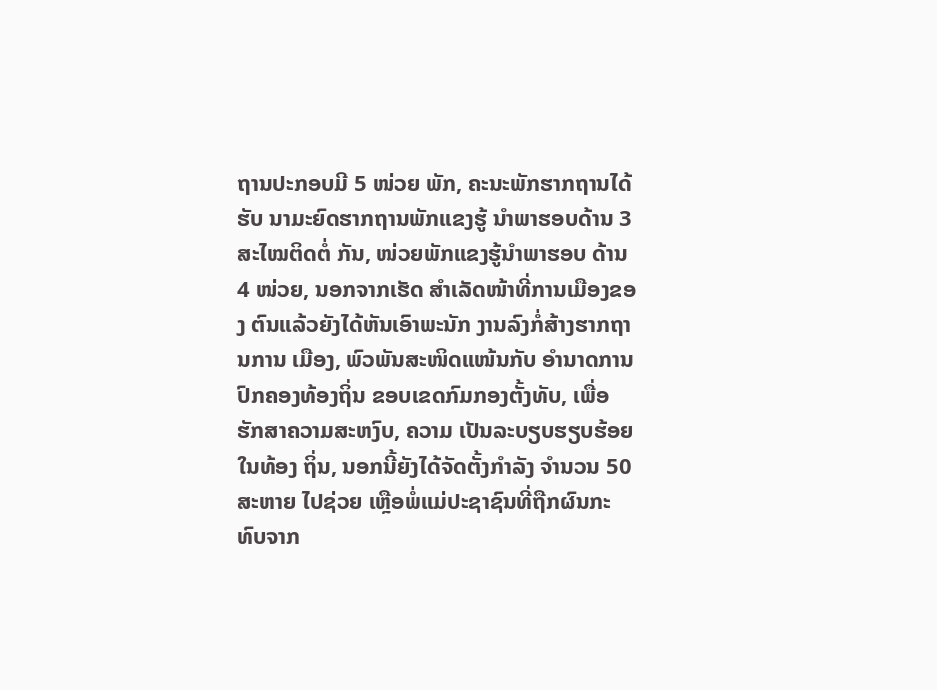ຖານປະກອບມີ 5 ໜ່ວຍ ພັກ, ຄະນະພັກຮາກຖານໄດ້ຮັບ ນາມະຍົດຮາກຖານພັກແຂງຮູ້ ນຳພາຮອບດ້ານ 3 ສະໄໝຕິດຕໍ່ ກັນ, ໜ່ວຍພັກແຂງຮູ້ນຳພາຮອບ ດ້ານ 4 ໜ່ວຍ, ນອກຈາກເຮັດ ສຳເລັດໜ້າທີ່ການເມືອງຂອງ ຕົນແລ້ວຍັງໄດ້ຫັນເອົາພະນັກ ງານລົງກໍ່ສ້າງຮາກຖານການ ເມືອງ, ພົວພັນສະໜິດແໜ້ນກັບ ອຳນາດການປົກຄອງທ້ອງຖິ່ນ ຂອບເຂດກົມກອງຕັ້ງທັບ, ເພື່ອ ຮັກສາຄວາມສະຫງົບ, ຄວາມ ເປັນລະບຽບຮຽບຮ້ອຍໃນທ້ອງ ຖິ່ນ, ນອກນີ້ຍັງໄດ້ຈັດຕັ້ງກຳລັງ ຈຳນວນ 50 ສະຫາຍ ໄປຊ່ວຍ ເຫຼືອພໍ່ແມ່ປະຊາຊົນທີ່ຖືກຜົນກະ ທົບຈາກ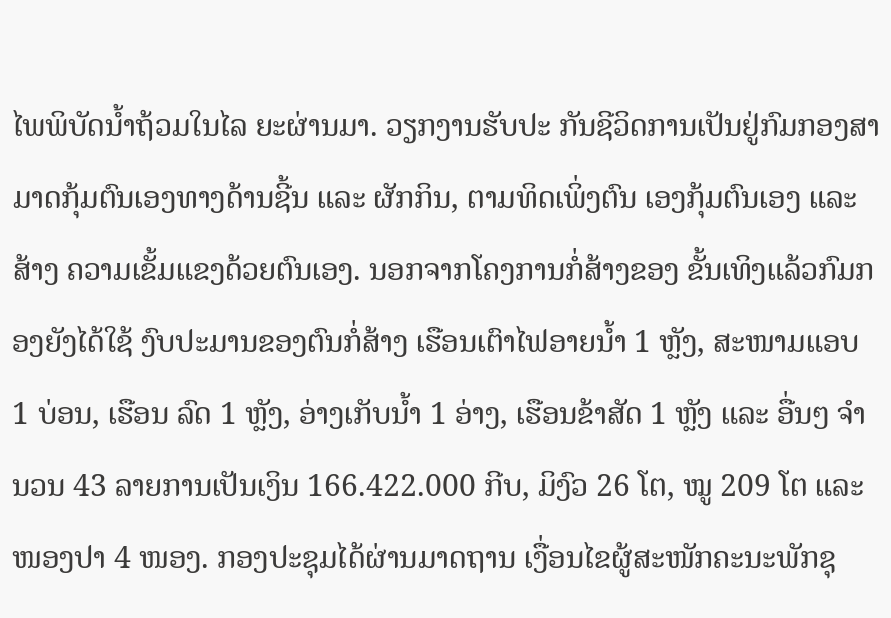ໄພພິບັດນໍ້າຖ້ວມໃນໄລ ຍະຜ່ານມາ. ວຽກງານຮັບປະ ກັນຊີວິດການເປັນຢູ່ກົມກອງສາ ມາດກຸ້ມຕົນເອງທາງດ້ານຊີ້ນ ແລະ ຜັກກິນ, ຕາມທິດເພິ່ງຕົນ ເອງກຸ້ມຕົນເອງ ແລະ ສ້າງ ຄວາມເຂັ້ມແຂງດ້ວຍຕົນເອງ. ນອກຈາກໂຄງການກໍ່ສ້າງຂອງ ຂັ້ນເທິງແລ້ວກົມກອງຍັງໄດ້ໃຊ້ ງົບປະມານຂອງຕົນກໍ່ສ້າງ ເຮືອນເຕົາໄຟອາຍນໍ້າ 1 ຫຼັງ, ສະໜາມແອບ 1 ບ່ອນ, ເຮືອນ ລົດ 1 ຫຼັງ, ອ່າງເກັບນໍ້າ 1 ອ່າງ, ເຮືອນຂ້າສັດ 1 ຫຼັງ ແລະ ອື່ນໆ ຈຳນວນ 43 ລາຍການເປັນເງິນ 166.422.000 ກີບ, ມິງົວ 26 ໂຕ, ໝູ 209 ໂຕ ແລະ ໜອງປາ 4 ໜອງ. ກອງປະຊຸມໄດ້ຜ່ານມາດຖານ ເງື່ອນໄຂຜູ້ສະໜັກຄະນະພັກຊຸ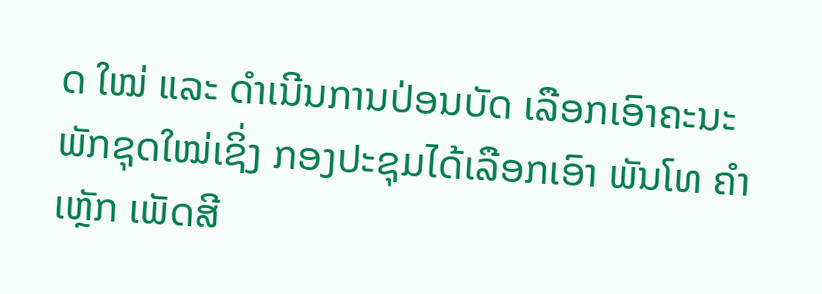ດ ໃໝ່ ແລະ ດຳເນີນການປ່ອນບັດ ເລືອກເອົາຄະນະພັກຊຸດໃໝ່ເຊິ່ງ ກອງປະຊຸມໄດ້ເລືອກເອົາ ພັນໂທ ຄຳເຫຼັກ ເພັດສີ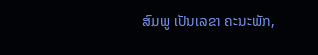ສົມພູ ເປັນເລຂາ ຄະນະພັກ,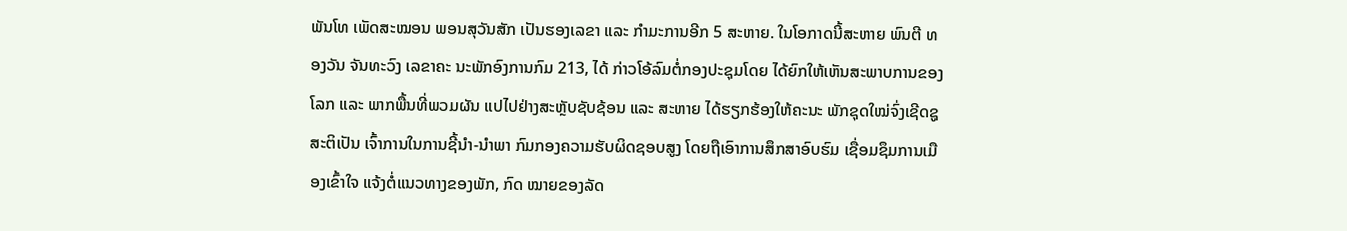ພັນໂທ ເພັດສະໝອນ ພອນສຸວັນສັກ ເປັນຮອງເລຂາ ແລະ ກຳມະການອີກ 5 ສະຫາຍ. ໃນໂອກາດນີ້ສະຫາຍ ພົນຕີ ທອງວັນ ຈັນທະວົງ ເລຂາຄະ ນະພັກອົງການກົມ 213, ໄດ້ ກ່າວໂອ້ລົມຕໍ່ກອງປະຊຸມໂດຍ ໄດ້ຍົກໃຫ້ເຫັນສະພາບການຂອງ ໂລກ ແລະ ພາກພື້ນທີ່ພວມຜັນ ແປໄປຢ່າງສະຫຼັບຊັບຊ້ອນ ແລະ ສະຫາຍ ໄດ້ຮຽກຮ້ອງໃຫ້ຄະນະ ພັກຊຸດໃໝ່ຈົ່ງເຊີດຊູສະຕິເປັນ ເຈົ້າການໃນການຊີ້ນຳ-ນຳພາ ກົມກອງຄວາມຮັບຜິດຊອບສູງ ໂດຍຖືເອົາການສຶກສາອົບຮົມ ເຊື່ອມຊຶມການເມືອງເຂົ້າໃຈ ແຈ້ງຕໍ່ແນວທາງຂອງພັກ, ກົດ ໝາຍຂອງລັດ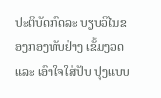ປະຕິບັດກົດລະ ບຽບວິໄນຂອງກອງທັບຢ່າງ ເຂັ້ມງວດ ແລະ ເອົາໃຈໃສ່ປັບ ປຸງແບບ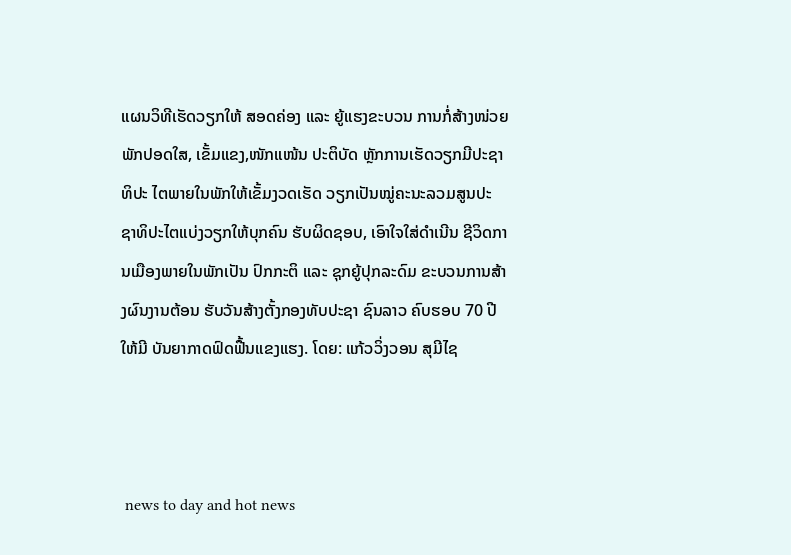ແຜນວິທີເຮັດວຽກໃຫ້ ສອດຄ່ອງ ແລະ ຍູ້ແຮງຂະບວນ ການກໍ່ສ້າງໜ່ວຍພັກປອດໃສ, ເຂັ້ມແຂງ,ໜັກແໜ້ນ ປະຕິບັດ ຫຼັກການເຮັດວຽກມີປະຊາທິປະ ໄຕພາຍໃນພັກໃຫ້ເຂັ້ມງວດເຮັດ ວຽກເປັນໝູ່ຄະນະລວມສູນປະ ຊາທິປະໄຕແບ່ງວຽກໃຫ້ບຸກຄົນ ຮັບຜິດຊອບ, ເອົາໃຈໃສ່ດຳເນີນ ຊີວິດການເມືອງພາຍໃນພັກເປັນ ປົກກະຕິ ແລະ ຊຸກຍູ້ປຸກລະດົມ ຂະບວນການສ້າງຜົນງານຕ້ອນ ຮັບວັນສ້າງຕັ້ງກອງທັບປະຊາ ຊົນລາວ ຄົບຮອບ 70 ປີໃຫ້ມີ ບັນຍາກາດຟົດຟື້ນແຂງແຮງ. ໂດຍ: ແກ້ວວິ່ງວອນ ສຸມີໄຊ



 news to day and hot news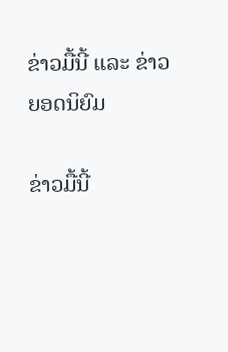ຂ່າວມື້ນີ້ ແລະ ຂ່າວຍອດນິຍົມ

ຂ່າວມື້ນີ້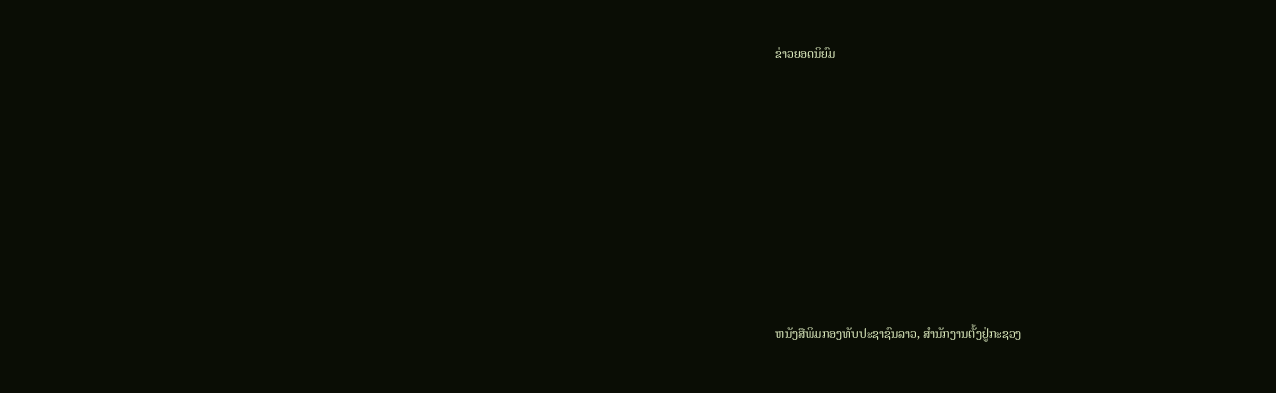ຂ່າວຍອດນິຍົມ













ຫນັງສືພິມກອງທັບປະຊາຊົນລາວ, ສຳນັກງານຕັ້ງຢູ່ກະຊວງ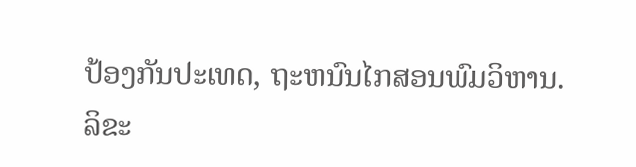ປ້ອງກັນປະເທດ, ຖະຫນົນໄກສອນພົມວິຫານ.
ລິຂະ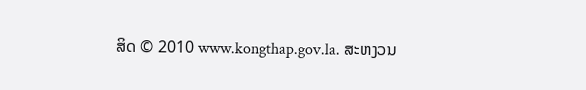ສິດ © 2010 www.kongthap.gov.la. ສະຫງວນ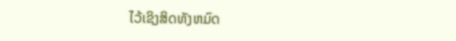ໄວ້ເຊິງສິດທັງຫມົດ